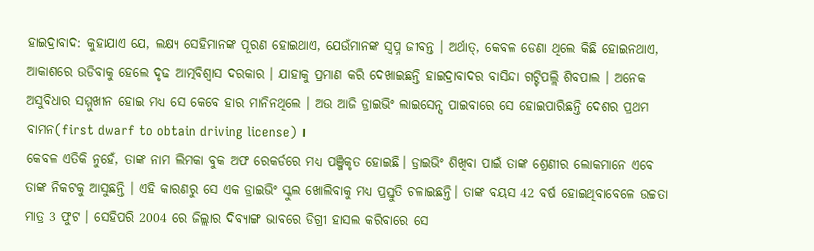ହାଇଦ୍ରାବାଦ: କୁହାଯାଏ ଯେ, ଲକ୍ଷ୍ୟ ସେହିମାନଙ୍କ ପୂରଣ ହୋଇଥାଏ, ଯେଉଁମାନଙ୍କ ସ୍ବପ୍ନ ଜୀବନ୍ତ । ଅର୍ଥାତ୍, କେବଳ ଡେଣା ଥିଲେ କିଛି ହୋଇନଥାଏ, ଆକାଶରେ ଉଡିବାକୁ ହେଲେ ଦୃଢ ଆତ୍ମବିଶ୍ବାସ ଦରକାର । ଯାହାକୁ ପ୍ରମାଣ କରି ଦେଖାଇଛନ୍ତି ହାଇଦ୍ରାବାଦର ବାସିନ୍ଦା ଗଟ୍ଟିପଲ୍ଲି ଶିବପାଲ । ଅନେକ ଅସୁବିଧାର ସମ୍ମୁଖୀନ ହୋଇ ମଧ୍ୟ ସେ କେବେ ହାର ମାନିନଥିଲେ । ଅଉ ଆଜି ଡ୍ରାଇଭିଂ ଲାଇସେନ୍ସ ପାଇବାରେ ସେ ହୋଇପାରିଛନ୍ତି ଦେଶର ପ୍ରଥମ ବାମନ(first dwarf to obtain driving license) ।
କେବଳ ଏତିକି ନୁହେଁ, ତାଙ୍କ ନାମ ଲିମକା ବୁକ ଅଫ ରେକର୍ଡରେ ମଧ୍ୟ ପଞ୍ଜିକୃତ ହୋଇଛି। ଡ୍ରାଇଭିଂ ଶିଖିବା ପାଇଁ ତାଙ୍କ ଶ୍ରେଣୀର ଲୋକମାନେ ଏବେ ତାଙ୍କ ନିକଟକୁ ଆସୁଛନ୍ତି । ଏହି କାରଣରୁ ସେ ଏକ ଡ୍ରାଇଭିଂ ସ୍କୁଲ ଖୋଲିବାକୁ ମଧ୍ୟ ପ୍ରସ୍ତୁତି ଚଳାଇଛନ୍ତି। ତାଙ୍କ ବୟସ 42 ବର୍ଷ ହୋଇଥିବାବେଳେ ଉଚ୍ଚତା ମାତ୍ର 3 ଫୁଟ । ସେହିପରି 2004 ରେ ଜିଲ୍ଲାର ଦିବ୍ୟାଙ୍ଗ ଭାବରେ ଡିଗ୍ରୀ ହାସଲ କରିବାରେ ସେ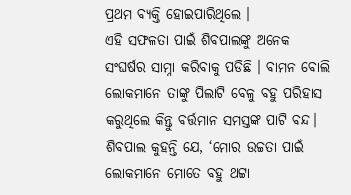ପ୍ରଥମ ବ୍ୟକ୍ତି ହୋଇପାରିଥିଲେ ।
ଏହି ସଫଳତା ପାଇଁ ଶିବପାଲଙ୍କୁ ଅନେକ ସଂଘର୍ଷର ସାମ୍ନା କରିବାକୁ ପଡିଛି । ବାମନ ବୋଲି ଲୋକମାନେ ତାଙ୍କୁ ପିଲାଟି ବେଳୁ ବହୁ ପରିହାସ କରୁଥିଲେ କିନ୍ତୁ ବର୍ତ୍ତମାନ ସମସ୍ତଙ୍କ ପାଟି ବନ୍ଦ। ଶିବପାଲ କୁହନ୍ତି ଯେ, ‘ମୋର ଉଚ୍ଚତା ପାଇଁ ଲୋକମାନେ ମୋତେ ବହୁ ଥଟ୍ଟା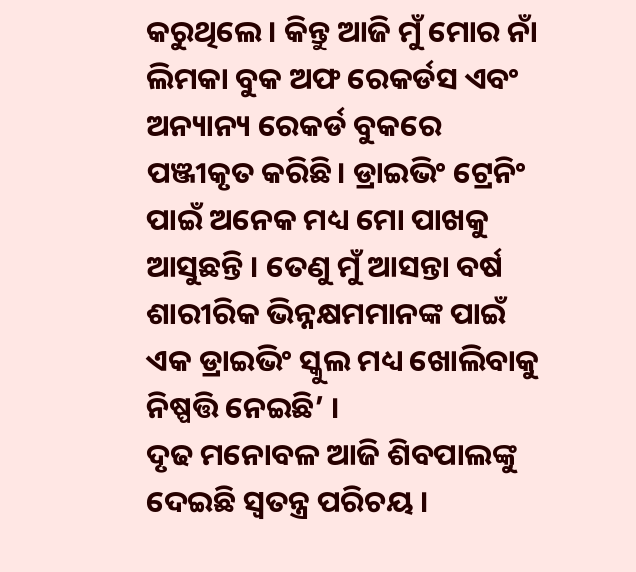କରୁଥିଲେ । କିନ୍ତୁ ଆଜି ମୁଁ ମୋର ନାଁ ଲିମକା ବୁକ ଅଫ ରେକର୍ଡସ ଏବଂ ଅନ୍ୟାନ୍ୟ ରେକର୍ଡ ବୁକରେ ପଞ୍ଜୀକୃତ କରିଛି। ଡ୍ରାଇଭିଂ ଟ୍ରେନିଂ ପାଇଁ ଅନେକ ମଧ୍ୟ ମୋ ପାଖକୁ ଆସୁଛନ୍ତି । ତେଣୁ ମୁଁ ଆସନ୍ତା ବର୍ଷ ଶାରୀରିକ ଭିନ୍ନକ୍ଷମମାନଙ୍କ ପାଇଁ ଏକ ଡ୍ରାଇଭିଂ ସ୍କୁଲ ମଧ୍ୟ ଖୋଲିବାକୁ ନିଷ୍ପତ୍ତି ନେଇଛି’ ।
ଦୃଢ ମନୋବଳ ଆଜି ଶିବପାଲଙ୍କୁ ଦେଇଛି ସ୍ବତନ୍ତ୍ର ପରିଚୟ ।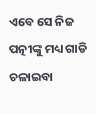ଏବେ ସେ ନିଜ ପତ୍ନୀଙ୍କୁ ମଧ୍ୟ ଗାଡି ଚଳାଇବା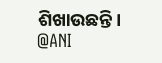ଶିଖାଉଛନ୍ତି।
@ANI